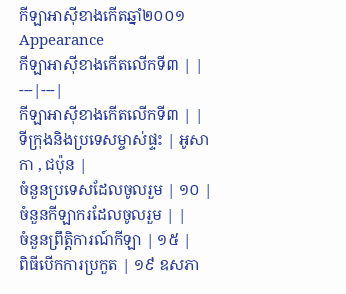កីឡាអាស៊ីខាងកើតឆ្នាំ២០០១
Appearance
កីឡាអាស៊ីខាងកើតលើកទី៣ | |
---|---|
កីឡាអាស៊ីខាងកើតលើកទី៣ | |
ទីក្រុងនិងប្រទេសម្ចាស់ផ្ទះ | អូសាកា , ជប៉ុន |
ចំនួនប្រទេសដែលចូលរួម | ១០ |
ចំនួនកីឡាករដែលចូលរួម | |
ចំនួនព្រឹត្តិការណ៍កីឡា | ១៥ |
ពិធីបើកការប្រកួត | ១៩ ឧសភា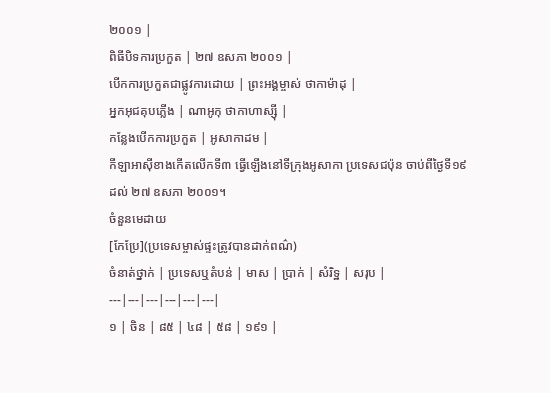២០០១ |
ពិធីបិទការប្រកួត | ២៧ ឧសភា ២០០១ |
បើកការប្រកួតជាផ្លូវការដោយ | ព្រះអង្គម្ចាស់ ថាកាម៉ាដុ |
អ្នកអុជគុបភ្លើង | ណាអូកុ ថាកាហាស្ស៊ី |
កន្លែងបើកការប្រកួត | អូសាកាដម |
កីឡាអាស៊ីខាងកើតលើកទី៣ ធ្វើឡើងនៅទីក្រុងអូសាកា ប្រទេសជប៉ុន ចាប់ពីថ្ងៃទី១៩ ដល់ ២៧ ឧសភា ២០០១។
ចំនួនមេដាយ
[កែប្រែ](ប្រទេសម្ចាស់ផ្ទះត្រូវបានដាក់ពណ៌)
ចំនាត់ថ្នាក់ | ប្រទេសឬតំបន់ | មាស | ប្រាក់ | សំរិទ្ឋ | សរុប |
---|---|---|---|---|---|
១ | ចិន | ៨៥ | ៤៨ | ៥៨ | ១៩១ |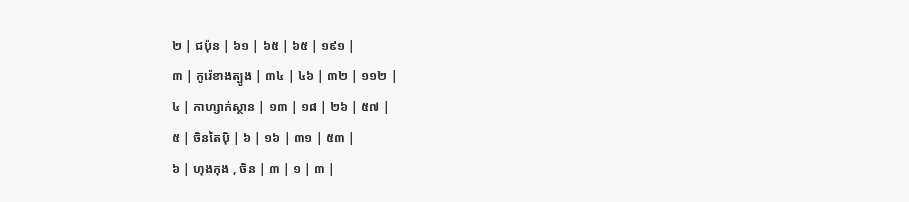២ | ជប៉ុន | ៦១ | ៦៥ | ៦៥ | ១៩១ |
៣ | កូរ៉េខាងត្បូង | ៣៤ | ៤៦ | ៣២ | ១១២ |
៤ | កាហ្សាក់ស្ថាន | ១៣ | ១៨ | ២៦ | ៥៧ |
៥ | ចិនតៃប៉ិ | ៦ | ១៦ | ៣១ | ៥៣ |
៦ | ហុងកុង , ចិន | ៣ | ១ | ៣ |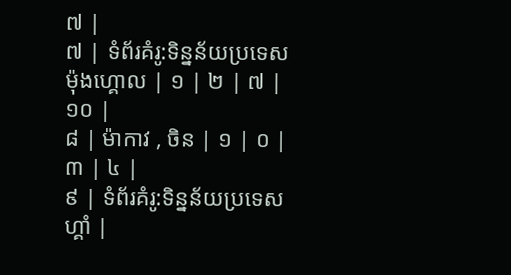៧ |
៧ | ទំព័រគំរូ:ទិន្នន័យប្រទេស ម៉ុងហ្គោល | ១ | ២ | ៧ | ១០ |
៨ | ម៉ាកាវ , ចិន | ១ | ០ | ៣ | ៤ |
៩ | ទំព័រគំរូ:ទិន្នន័យប្រទេស ហ្គាំ |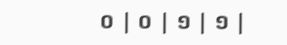០ | ០ | ១ | ១ |